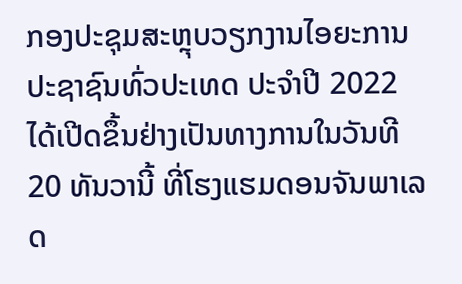ກອງປະຊຸມສະຫຼຸບວຽກງານໄອຍະການປະຊາຊົນທົ່ວປະເທດ ປະຈໍາປີ 2022 ໄດ້ເປີດຂຶ້ນຢ່າງເປັນທາງການໃນວັນທີ 20 ທັນວານີ້ ທີ່ໂຮງແຮມດອນຈັນພາເລດ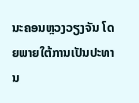ນະຄອນຫຼວງວຽງຈັນ ໂດຍພາຍໃຕ້ການເປັນປະທານ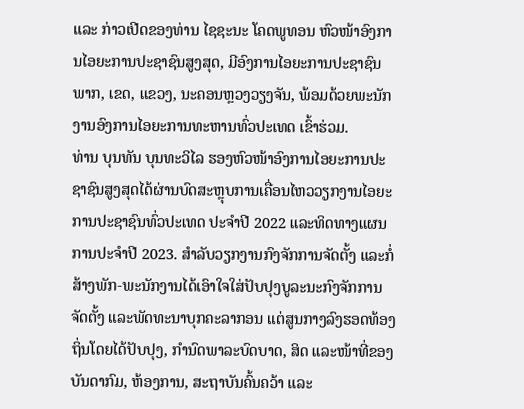ແລະ ກ່າວເປີດຂອງທ່ານ ໄຊຊະນະ ໂຄດພູທອນ ຫົວໜ້າອົງການໄອຍະການປະຊາຊົນສູງສຸດ, ມີອົງການໄອຍະການປະຊາຊົນພາກ, ເຂດ, ແຂວງ, ນະຄອນຫຼວງວຽງຈັນ, ພ້ອມດ້ວຍພະນັກງານອົງການໄອຍະການທະຫານທົ່ວປະເທດ ເຂົ້າຮ່ວມ.
ທ່ານ ບຸນທັນ ບຸນທະວິໄລ ຮອງຫົວໜ້າອົງການໄອຍະການປະຊາຊົນສູງສຸດໄດ້ຜ່ານບົດສະຫຼຸບການເຄື່ອນໄຫວວຽກງານໄອຍະການປະຊາຊົນທົ່ວປະເທດ ປະຈໍາປີ 2022 ແລະທິດທາງແຜນການປະຈໍາປີ 2023. ສໍາລັບວຽກງານກົງຈັກການຈັດຕັ້ງ ແລະກໍ່ສ້າງພັກ-ພະນັກງານໄດ້ເອົາໃຈໃສ່ປັບປຸງບູລະນະກົງຈັກການຈັດຕັ້ງ ແລະພັດທະນາບຸກຄະລາກອນ ແຕ່ສູນກາງລົງຮອດທ້ອງຖິ່ນໂດຍໄດ້ປັບປຸງ, ກໍານົດພາລະບົດບາດ, ສິດ ແລະໜ້າທີ່ຂອງບັນດາກົມ, ຫ້ອງການ, ສະຖາບັນຄົ້ນຄວ້າ ແລະ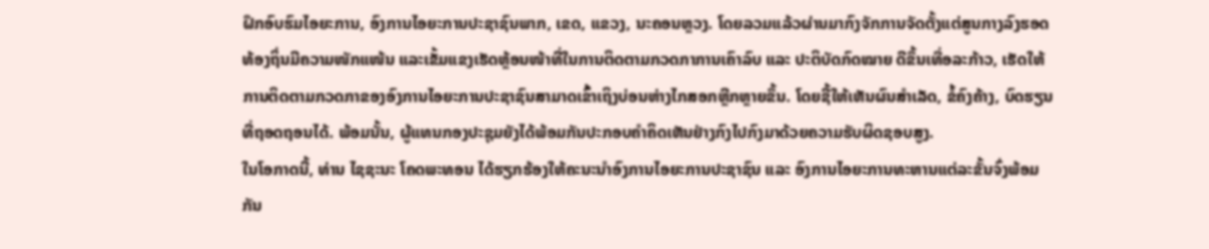ຝຶກອົບຮົມໄອຍະການ, ອົງການໄອຍະການປະຊາຊົນພາກ, ເຂດ, ແຂວງ, ນະຄອນຫຼວງ. ໂດຍລວມແລ້ວຜ່ານມາກົງຈັກການຈັດຕັ້ງແຕ່ສູນກາງລົງຮອດທ້ອງຖິ່ນມີຄວາມໜັກແໜ້ນ ແລະເຂັ້ມແຂງເຮັດຫຼ້ອນໜ້າທີ່ໃນການຕິດຕາມກວດກາການເຄົາລົບ ແລະ ປະຕິບັດກົດໝາຍ ດີຂຶ້ນເທື່ອລະກ້າວ, ເຮັດໃຫ້ການຕິດຕາມກວດກາຂອງອົງການໄອຍະການປະຊາຊົນສາມາດເຂົ້າເຖິງບ່ອນຫ່າງໄກສອກຫຼີກຫຼາຍຂຶ້ນ. ໂດຍຊີ້ໃຫ້ເຫັນຜົນສໍາເລັດ, ຂໍ້ຄົງຄ້າງ, ບົດຮຽນທີ່ຖອດຖອນໄດ້. ພ້ອມນັ້ນ, ຜູ້ແທນກອງປະຊຸມຍັງໄດ້ພ້ອມກັນປະກອບຄໍາຄິດເຫັນຢ່າງກົງໄປກົງມາດ້ວຍຄວາມຮັບຜິດຊອບສູງ.
ໃນໂອກາດນີ້, ທ່ານ ໄຊຊະນະ ໂຄດພະທອນ ໄດ້ຮຽກຮ້ອງໃຫ້ຄະນະນຳອົງການໄອຍະການປະຊາຊົນ ແລະ ອົງການໄອຍະການທະຫານແຕ່ລະຂັ້ນຈົ່ງພ້ອມກັນ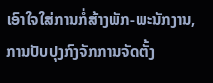ເອົາໃຈໃສ່ການກໍ່ສ້າງພັກ-ພະນັກງານ, ການປັບປຸງກົງຈັກການຈັດຕັ້ງ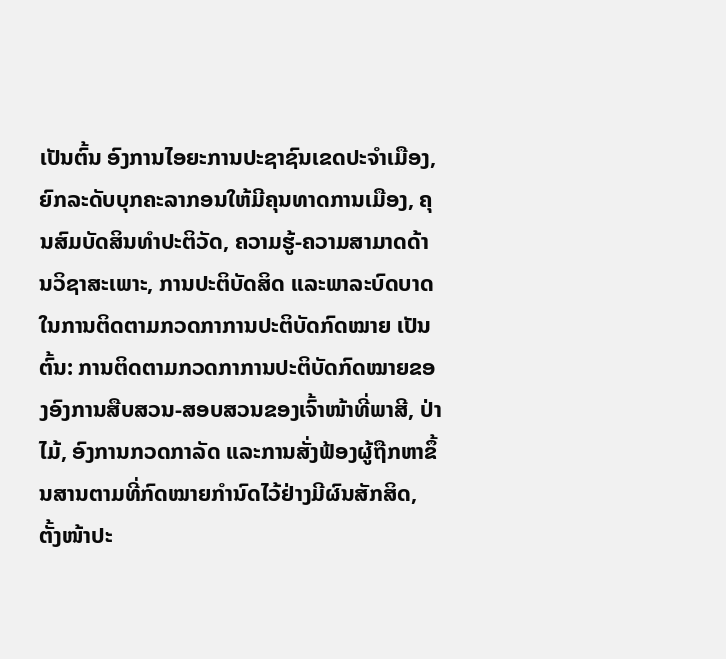ເປັນຕົ້ນ ອົງການໄອຍະການປະຊາຊົນເຂດປະຈຳເມືອງ, ຍົກລະດັບບຸກຄະລາກອນໃຫ້ມີຄຸນທາດການເມືອງ, ຄຸນສົມບັດສິນທໍາປະຕິວັດ, ຄວາມຮູ້-ຄວາມສາມາດດ້ານວິຊາສະເພາະ, ການປະຕິບັດສິດ ແລະພາລະບົດບາດໃນການຕິດຕາມກວດກາການປະຕິບັດກົດໝາຍ ເປັນຕົ້ນ: ການຕິດຕາມກວດກາການປະຕິບັດກົດໝາຍຂອງອົງການສືບສວນ-ສອບສວນຂອງເຈົ້າໜ້າທີ່ພາສີ, ປ່າໄມ້, ອົງການກວດກາລັດ ແລະການສັ່ງຟ້ອງຜູ້ຖືກຫາຂຶ້ນສານຕາມທີ່ກົດໝາຍກໍານົດໄວ້ຢ່າງມີຜົນສັກສິດ, ຕັ້ງໜ້າປະ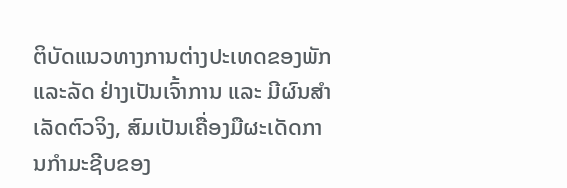ຕິບັດແນວທາງການຕ່າງປະເທດຂອງພັກ ແລະລັດ ຢ່າງເປັນເຈົ້າການ ແລະ ມີຜົນສໍາເລັດຕົວຈິງ, ສົມເປັນເຄື່ອງມືຜະເດັດການກຳມະຊີບຂອງ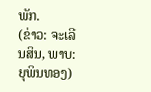ພັກ.
(ຂ່າວ: ຈະເລີນສິນ, ພາບ: ຍຸພິນທອງ)